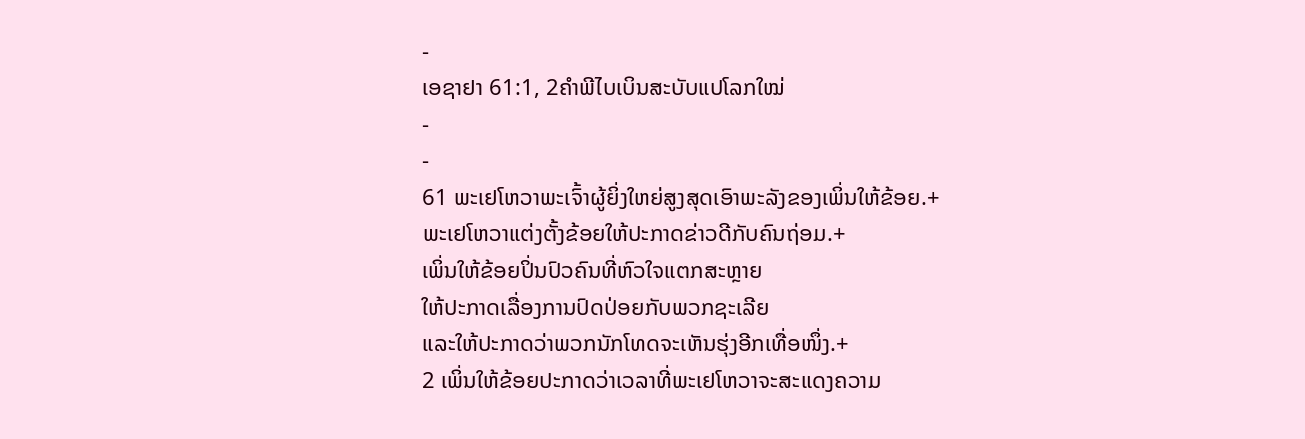-
ເອຊາຢາ 61:1, 2ຄຳພີໄບເບິນສະບັບແປໂລກໃໝ່
-
-
61 ພະເຢໂຫວາພະເຈົ້າຜູ້ຍິ່ງໃຫຍ່ສູງສຸດເອົາພະລັງຂອງເພິ່ນໃຫ້ຂ້ອຍ.+
ພະເຢໂຫວາແຕ່ງຕັ້ງຂ້ອຍໃຫ້ປະກາດຂ່າວດີກັບຄົນຖ່ອມ.+
ເພິ່ນໃຫ້ຂ້ອຍປິ່ນປົວຄົນທີ່ຫົວໃຈແຕກສະຫຼາຍ
ໃຫ້ປະກາດເລື່ອງການປົດປ່ອຍກັບພວກຊະເລີຍ
ແລະໃຫ້ປະກາດວ່າພວກນັກໂທດຈະເຫັນຮຸ່ງອີກເທື່ອໜຶ່ງ.+
2 ເພິ່ນໃຫ້ຂ້ອຍປະກາດວ່າເວລາທີ່ພະເຢໂຫວາຈະສະແດງຄວາມ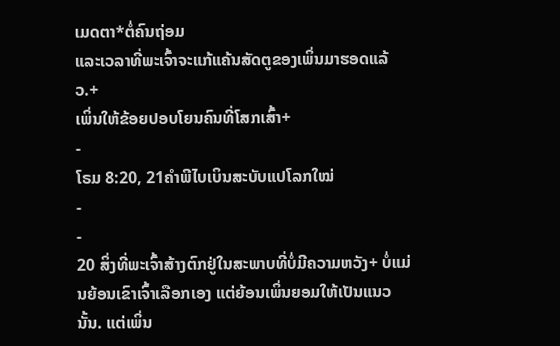ເມດຕາ*ຕໍ່ຄົນຖ່ອມ
ແລະເວລາທີ່ພະເຈົ້າຈະແກ້ແຄ້ນສັດຕູຂອງເພິ່ນມາຮອດແລ້ວ.+
ເພິ່ນໃຫ້ຂ້ອຍປອບໂຍນຄົນທີ່ໂສກເສົ້າ+
-
ໂຣມ 8:20, 21ຄຳພີໄບເບິນສະບັບແປໂລກໃໝ່
-
-
20 ສິ່ງທີ່ພະເຈົ້າສ້າງຕົກຢູ່ໃນສະພາບທີ່ບໍ່ມີຄວາມຫວັງ+ ບໍ່ແມ່ນຍ້ອນເຂົາເຈົ້າເລືອກເອງ ແຕ່ຍ້ອນເພິ່ນຍອມໃຫ້ເປັນແນວນັ້ນ. ແຕ່ເພິ່ນ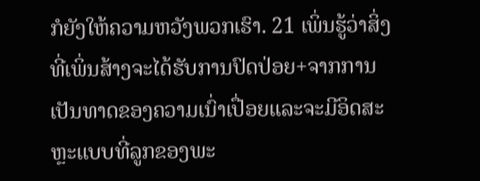ກໍຍັງໃຫ້ຄວາມຫວັງພວກເຮົາ. 21 ເພິ່ນຮູ້ວ່າສິ່ງທີ່ເພິ່ນສ້າງຈະໄດ້ຮັບການປົດປ່ອຍ+ຈາກການເປັນທາດຂອງຄວາມເນົ່າເປື່ອຍແລະຈະມີອິດສະຫຼະແບບທີ່ລູກຂອງພະ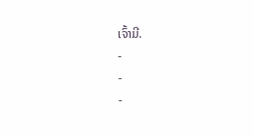ເຈົ້າມີ.
-
-
-